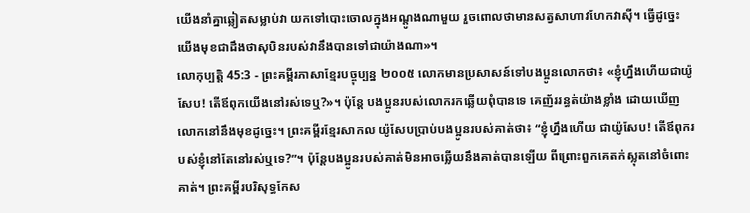យើងនាំគ្នាឆ្លៀតសម្លាប់វា យកទៅបោះចោលក្នុងអណ្ដូងណាមួយ រួចពោលថាមានសត្វសាហាវហែកវាស៊ី។ ធ្វើដូច្នេះ យើងមុខជាដឹងថាសុបិនរបស់វានឹងបានទៅជាយ៉ាងណា»។
លោកុប្បត្តិ 45:3 - ព្រះគម្ពីរភាសាខ្មែរបច្ចុប្បន្ន ២០០៥ លោកមានប្រសាសន៍ទៅបងប្អូនលោកថា៖ «ខ្ញុំហ្នឹងហើយជាយ៉ូសែប! តើឪពុកយើងនៅរស់ទេឬ?»។ ប៉ុន្តែ បងប្អូនរបស់លោករកឆ្លើយពុំបានទេ គេញ័ររន្ធត់យ៉ាងខ្លាំង ដោយឃើញលោកនៅនឹងមុខដូច្នេះ។ ព្រះគម្ពីរខ្មែរសាកល យ៉ូសែបប្រាប់បងប្អូនរបស់គាត់ថា៖ “ខ្ញុំហ្នឹងហើយ ជាយ៉ូសែប! តើឪពុករបស់ខ្ញុំនៅតែនៅរស់ឬទេ?”។ ប៉ុន្តែបងប្អូនរបស់គាត់មិនអាចឆ្លើយនឹងគាត់បានឡើយ ពីព្រោះពួកគេតក់ស្លុតនៅចំពោះគាត់។ ព្រះគម្ពីរបរិសុទ្ធកែស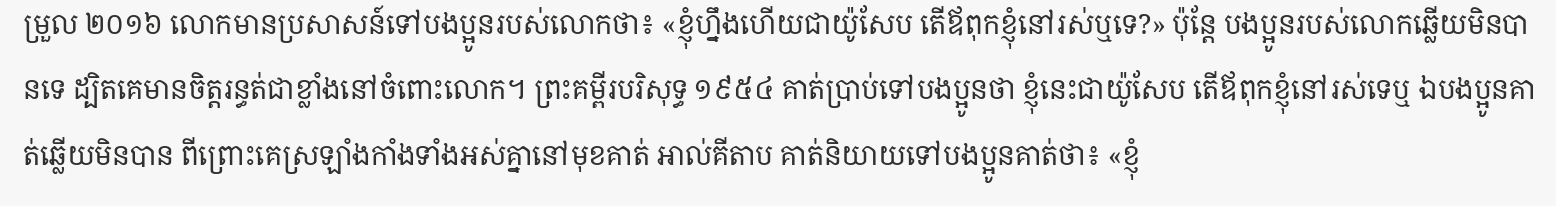ម្រួល ២០១៦ លោកមានប្រសាសន៍ទៅបងប្អូនរបស់លោកថា៖ «ខ្ញុំហ្នឹងហើយជាយ៉ូសែប តើឪពុកខ្ញុំនៅរស់ឬទេ?» ប៉ុន្ដែ បងប្អូនរបស់លោកឆ្លើយមិនបានទេ ដ្បិតគេមានចិត្តរន្ធត់ជាខ្លាំងនៅចំពោះលោក។ ព្រះគម្ពីរបរិសុទ្ធ ១៩៥៤ គាត់ប្រាប់ទៅបងប្អូនថា ខ្ញុំនេះជាយ៉ូសែប តើឪពុកខ្ញុំនៅរស់ទេឬ ឯបងប្អូនគាត់ឆ្លើយមិនបាន ពីព្រោះគេស្រឡាំងកាំងទាំងអស់គ្នានៅមុខគាត់ អាល់គីតាប គាត់និយាយទៅបងប្អូនគាត់ថា៖ «ខ្ញុំ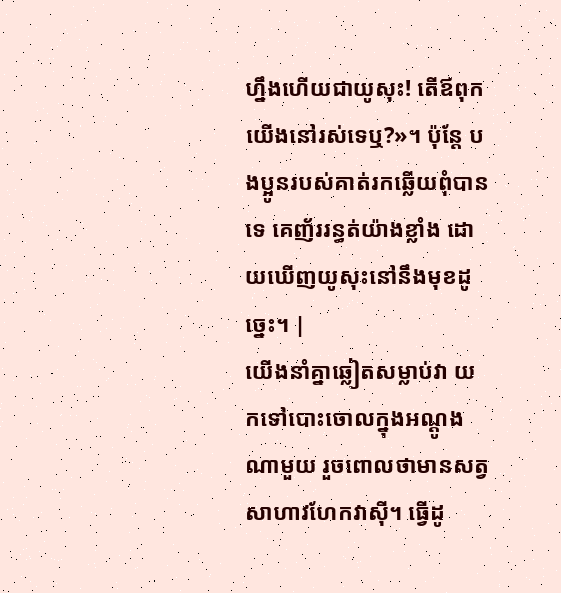ហ្នឹងហើយជាយូសុះ! តើឪពុកយើងនៅរស់ទេឬ?»។ ប៉ុន្តែ បងប្អូនរបស់គាត់រកឆ្លើយពុំបានទេ គេញ័ររន្ធត់យ៉ាងខ្លាំង ដោយឃើញយូសុះនៅនឹងមុខដូច្នេះ។ |
យើងនាំគ្នាឆ្លៀតសម្លាប់វា យកទៅបោះចោលក្នុងអណ្ដូងណាមួយ រួចពោលថាមានសត្វសាហាវហែកវាស៊ី។ ធ្វើដូ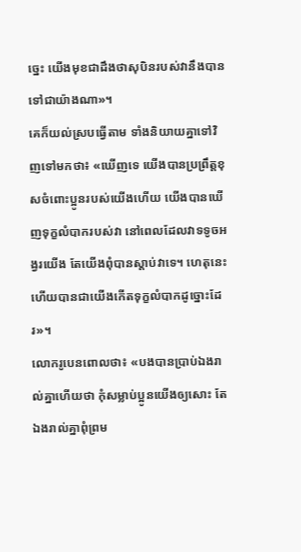ច្នេះ យើងមុខជាដឹងថាសុបិនរបស់វានឹងបានទៅជាយ៉ាងណា»។
គេក៏យល់ស្របធ្វើតាម ទាំងនិយាយគ្នាទៅវិញទៅមកថា៖ «ឃើញទេ យើងបានប្រព្រឹត្តខុសចំពោះប្អូនរបស់យើងហើយ យើងបានឃើញទុក្ខលំបាករបស់វា នៅពេលដែលវាទទូចអង្វរយើង តែយើងពុំបានស្ដាប់វាទេ។ ហេតុនេះហើយបានជាយើងកើតទុក្ខលំបាកដូច្នោះដែរ»។
លោករូបេនពោលថា៖ «បងបានប្រាប់ឯងរាល់គ្នាហើយថា កុំសម្លាប់ប្អូនយើងឲ្យសោះ តែឯងរាល់គ្នាពុំព្រម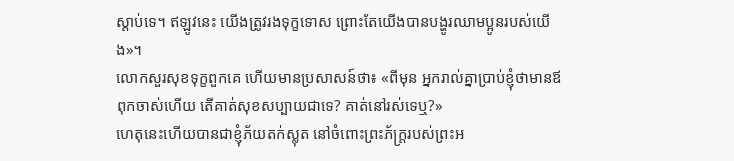ស្ដាប់ទេ។ ឥឡូវនេះ យើងត្រូវរងទុក្ខទោស ព្រោះតែយើងបានបង្ហូរឈាមប្អូនរបស់យើង»។
លោកសួរសុខទុក្ខពួកគេ ហើយមានប្រសាសន៍ថា៖ «ពីមុន អ្នករាល់គ្នាប្រាប់ខ្ញុំថាមានឪពុកចាស់ហើយ តើគាត់សុខសប្បាយជាទេ? គាត់នៅរស់ទេឬ?»
ហេតុនេះហើយបានជាខ្ញុំភ័យតក់ស្លុត នៅចំពោះព្រះភ័ក្ត្ររបស់ព្រះអ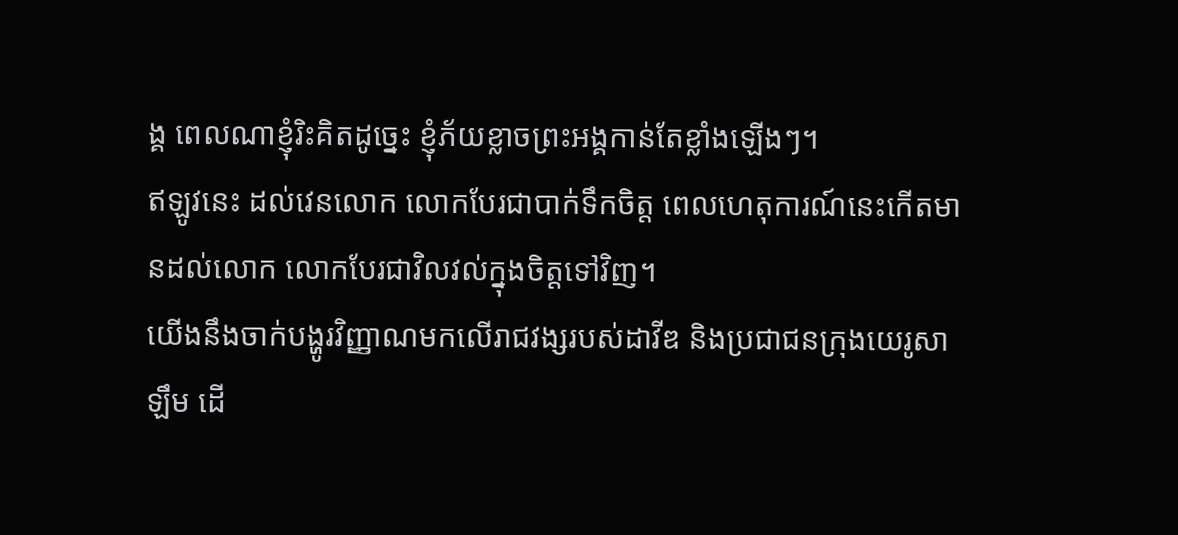ង្គ ពេលណាខ្ញុំរិះគិតដូច្នេះ ខ្ញុំភ័យខ្លាចព្រះអង្គកាន់តែខ្លាំងឡើងៗ។
ឥឡូវនេះ ដល់វេនលោក លោកបែរជាបាក់ទឹកចិត្ត ពេលហេតុការណ៍នេះកើតមានដល់លោក លោកបែរជាវិលវល់ក្នុងចិត្តទៅវិញ។
យើងនឹងចាក់បង្ហូរវិញ្ញាណមកលើរាជវង្សរបស់ដាវីឌ និងប្រជាជនក្រុងយេរូសាឡឹម ដើ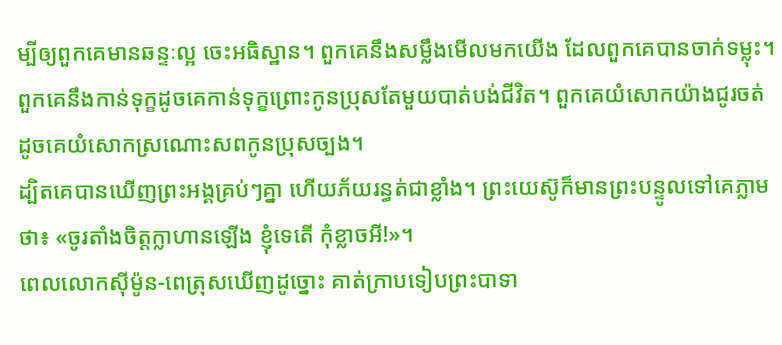ម្បីឲ្យពួកគេមានឆន្ទៈល្អ ចេះអធិស្ឋាន។ ពួកគេនឹងសម្លឹងមើលមកយើង ដែលពួកគេបានចាក់ទម្លុះ។ ពួកគេនឹងកាន់ទុក្ខដូចគេកាន់ទុក្ខព្រោះកូនប្រុសតែមួយបាត់បង់ជីវិត។ ពួកគេយំសោកយ៉ាងជូរចត់ ដូចគេយំសោកស្រណោះសពកូនប្រុសច្បង។
ដ្បិតគេបានឃើញព្រះអង្គគ្រប់ៗគ្នា ហើយភ័យរន្ធត់ជាខ្លាំង។ ព្រះយេស៊ូក៏មានព្រះបន្ទូលទៅគេភ្លាមថា៖ «ចូរតាំងចិត្តក្លាហានឡើង ខ្ញុំទេតើ កុំខ្លាចអី!»។
ពេលលោកស៊ីម៉ូន-ពេត្រុសឃើញដូច្នោះ គាត់ក្រាបទៀបព្រះបាទា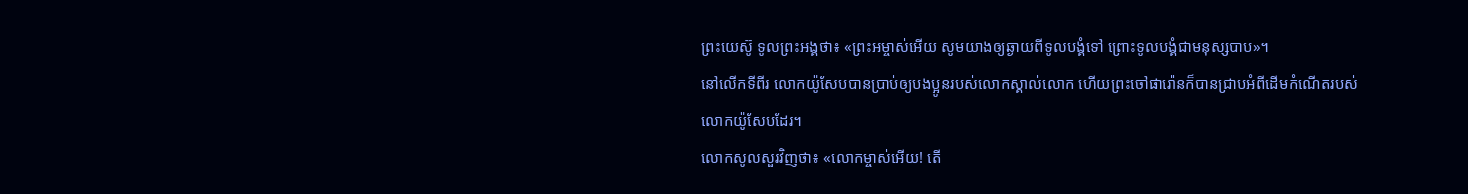ព្រះយេស៊ូ ទូលព្រះអង្គថា៖ «ព្រះអម្ចាស់អើយ សូមយាងឲ្យឆ្ងាយពីទូលបង្គំទៅ ព្រោះទូលបង្គំជាមនុស្សបាប»។
នៅលើកទីពីរ លោកយ៉ូសែបបានប្រាប់ឲ្យបងប្អូនរបស់លោកស្គាល់លោក ហើយព្រះចៅផារ៉ោនក៏បានជ្រាបអំពីដើមកំណើតរបស់លោកយ៉ូសែបដែរ។
លោកសូលសួរវិញថា៖ «លោកម្ចាស់អើយ! តើ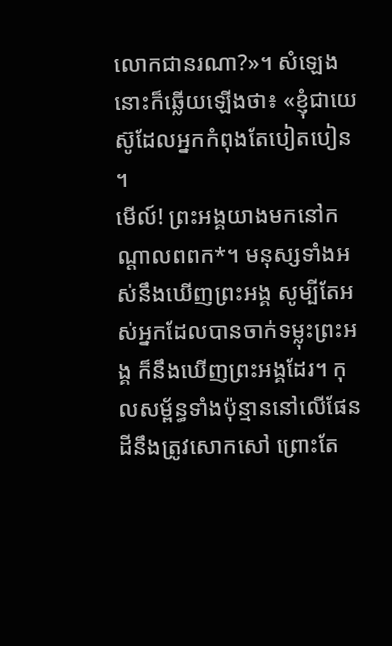លោកជានរណា?»។ សំឡេងនោះក៏ឆ្លើយឡើងថា៖ «ខ្ញុំជាយេស៊ូដែលអ្នកកំពុងតែបៀតបៀន ។
មើល៍! ព្រះអង្គយាងមកនៅកណ្ដាលពពក*។ មនុស្សទាំងអស់នឹងឃើញព្រះអង្គ សូម្បីតែអស់អ្នកដែលបានចាក់ទម្លុះព្រះអង្គ ក៏នឹងឃើញព្រះអង្គដែរ។ កុលសម្ព័ន្ធទាំងប៉ុន្មាននៅលើផែនដីនឹងត្រូវសោកសៅ ព្រោះតែ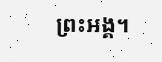ព្រះអង្គ។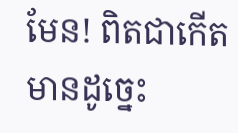មែន! ពិតជាកើតមានដូច្នេះ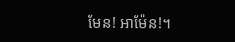មែន! អាម៉ែន!។